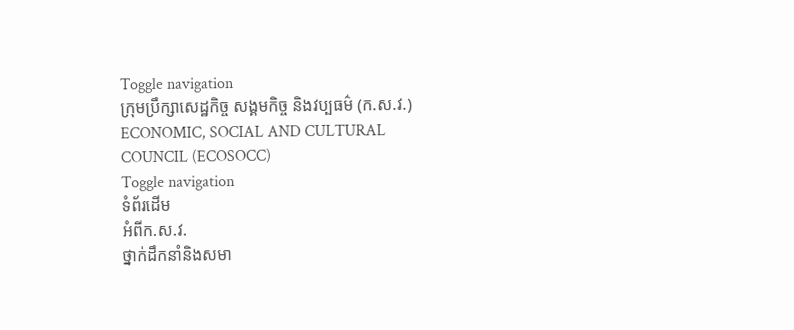Toggle navigation
ក្រុមប្រឹក្សាសេដ្ឋកិច្ច សង្គមកិច្ច និងវប្បធម៌ (ក.ស.វ.)
ECONOMIC, SOCIAL AND CULTURAL COUNCIL (ECOSOCC)
Toggle navigation
ទំព័រដើម
អំពីក.ស.វ.
ថ្នាក់ដឹកនាំនិងសមា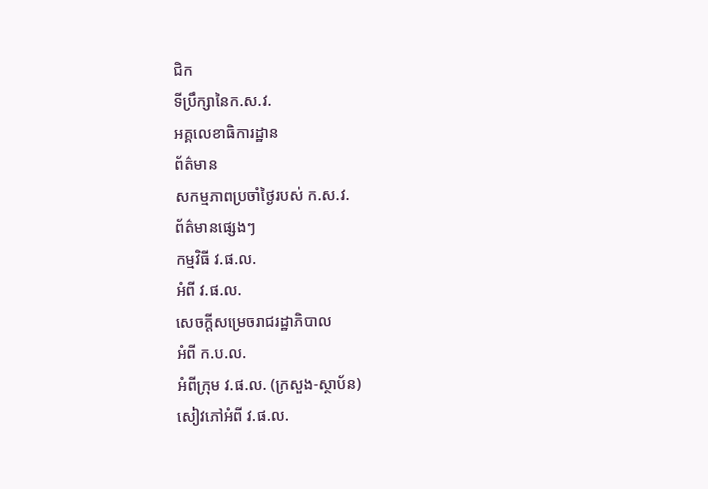ជិក
ទីប្រឹក្សានៃក.ស.វ.
អគ្គលេខាធិការដ្ឋាន
ព័ត៌មាន
សកម្មភាពប្រចាំថ្ងៃរបស់ ក.ស.វ.
ព័ត៌មានផ្សេងៗ
កម្មវិធី វ.ផ.ល.
អំពី វ.ផ.ល.
សេចក្ដីសម្រេចរាជរដ្ឋាភិបាល
អំពី ក.ប.ល.
អំពីក្រុម វ.ផ.ល. (ក្រសួង-ស្ថាប័ន)
សៀវភៅអំពី វ.ផ.ល.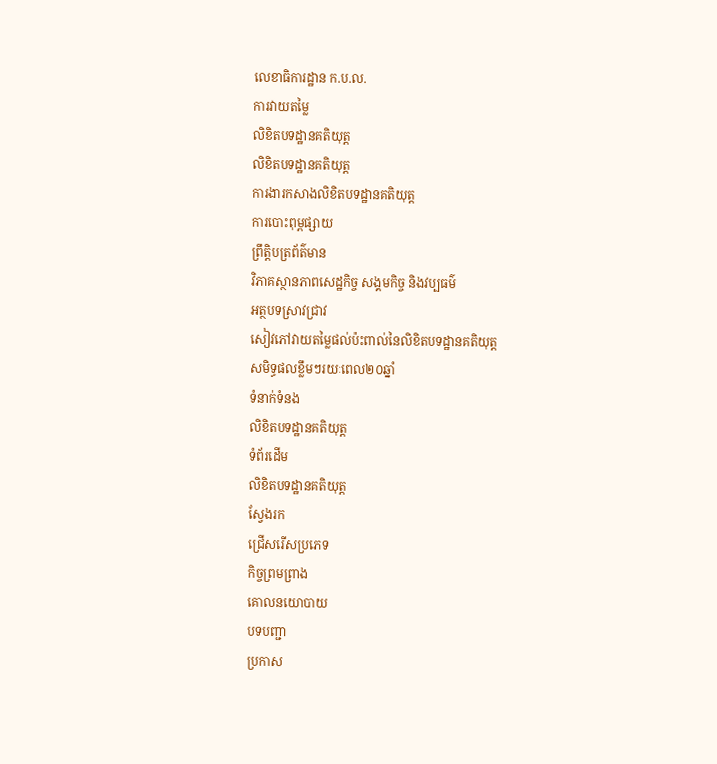លេខាធិការដ្ឋាន ក.ប.ល.
ការវាយតម្លៃ
លិខិតបទដ្ឋានគតិយុត្ត
លិខិតបទដ្ឋានគតិយុត្ត
ការងារកសាងលិខិតបទដ្ឋានគតិយុត្ត
ការបោះពុម្ពផ្សាយ
ព្រឹត្តិបត្រព័ត៌មាន
វិភាគស្ថានភាពសេដ្ឋកិច្ច សង្គមកិច្ច និងវប្បធម៌
អត្ថបទស្រាវជ្រាវ
សៀវភៅវាយតម្លៃផល់ប៉ះពាល់នៃលិខិតបទដ្ឋានគតិយុត្ត
សមិទ្ធផលខ្លឹមៗរយៈពេល២០ឆ្នាំ
ទំនាក់ទំនង
លិខិតបទដ្ឋានគតិយុត្ត
ទំព័រដើម
លិខិតបទដ្ឋានគតិយុត្ត
ស្វែងរក
ជ្រើសរើសប្រភេទ
កិច្ចព្រមព្រាង
គោលនយោបាយ
បទបញ្ជា
ប្រកាស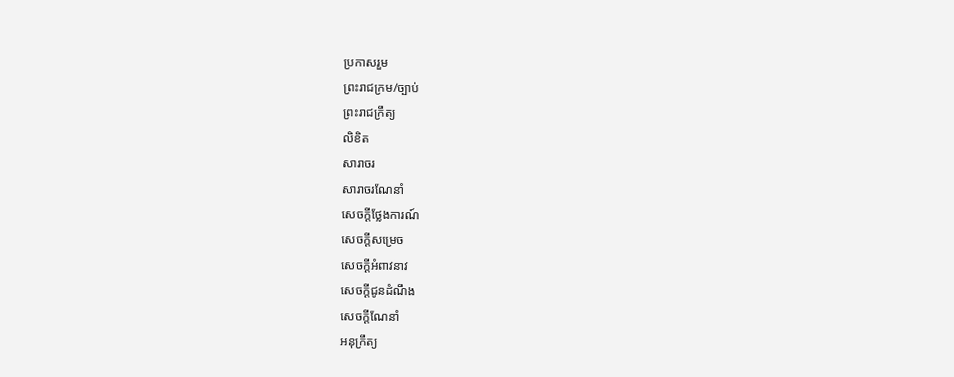ប្រកាសរួម
ព្រះរាជក្រម/ច្បាប់
ព្រះរាជក្រឹត្យ
លិខិត
សារាចរ
សារាចរណែនាំ
សេចក្ដីថ្លែងការណ៍
សេចក្ដីសម្រេច
សេចក្ដីអំពាវនាវ
សេចក្តីជូនដំណឹង
សេចក្តីណែនាំ
អនុក្រឹត្យ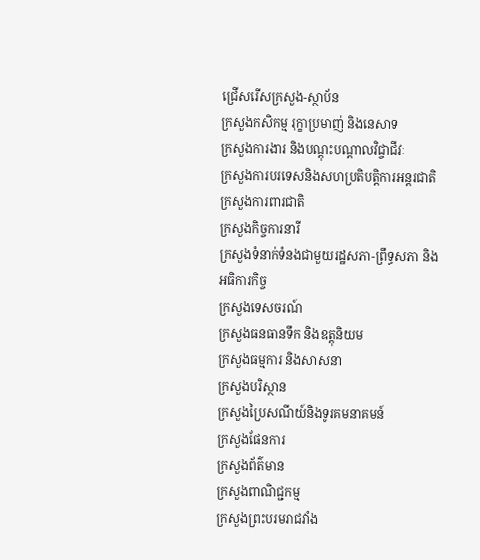ជ្រើសរើសក្រសួង-ស្ថាប័ន
ក្រសួងកសិកម្ម រុក្ខាប្រមាញ់ និងនេសាទ
ក្រសួងការងារ និងបណ្តុះបណ្តាលវិជ្ចាជីវៈ
ក្រសួងការបរទេសនិងសហប្រតិបត្តិការអន្តរជាតិ
ក្រសួងការពារជាតិ
ក្រសួងកិច្ចការនារី
ក្រសួងទំនាក់ទំនងជាមួយរដ្ឋសភា-ព្រឹទ្ធសភា និងអធិការកិច្ច
ក្រសួងទេសចរណ៍
ក្រសួងធនធានទឹក និងឧត្តុនិយម
ក្រសួងធម្មការ និងសាសនា
ក្រសួងបរិស្ថាន
ក្រសួងប្រៃសណីយ៍និងទូរគមនាគមន៍
ក្រសួងផែនការ
ក្រសួងព័ត៌មាន
ក្រសួងពាណិជ្ជកម្ម
ក្រសួងព្រះបរមរាជវាំង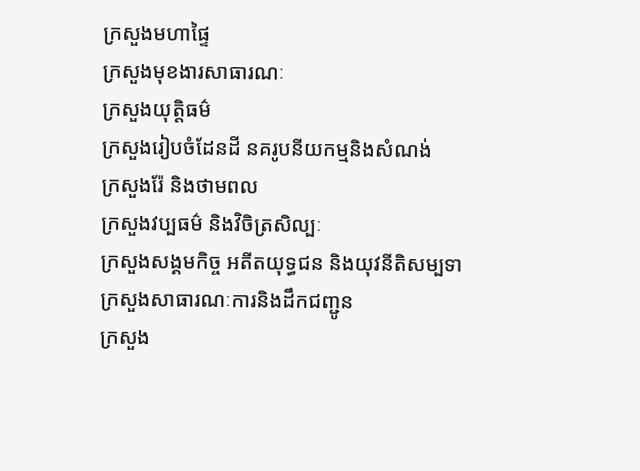ក្រសួងមហាផ្ទៃ
ក្រសួងមុខងារសាធារណៈ
ក្រសួងយុត្តិធម៌
ក្រសួងរៀបចំដែនដី នគរូបនីយកម្មនិងសំណង់
ក្រសួងរ៉ែ និងថាមពល
ក្រសួងវប្បធម៌ និងវិចិត្រសិល្បៈ
ក្រសួងសង្គមកិច្ច អតីតយុទ្ធជន និងយុវនីតិសម្បទា
ក្រសួងសាធារណៈការនិងដឹកជញ្ជូន
ក្រសួង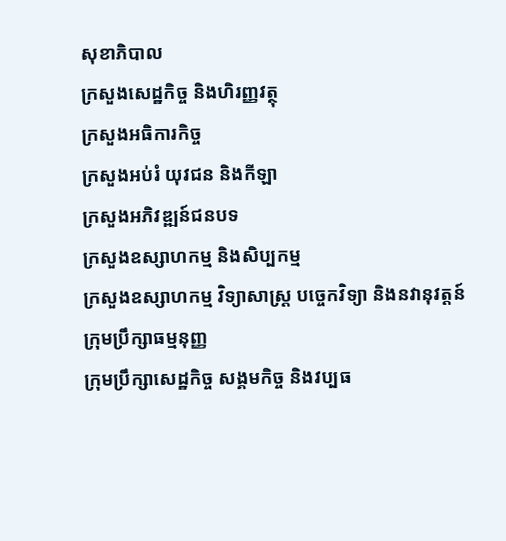សុខាភិបាល
ក្រសួងសេដ្ឋកិច្ច និងហិរញ្ញវត្ថុ
ក្រសួងអធិការកិច្ច
ក្រសួងអប់រំ យុវជន និងកីឡា
ក្រសួងអភិវឌ្ឍន៍ជនបទ
ក្រសួងឧស្សាហកម្ម និងសិប្បកម្ម
ក្រសួងឧស្សាហកម្ម វិទ្យាសាស្រ្ត បច្ចេកវិទ្យា និងនវានុវត្តន៍
ក្រុមប្រឹក្សាធម្មនុញ្ញ
ក្រុមប្រឹក្សាសេដ្ឋកិច្ច សង្គមកិច្ច និងវប្បធ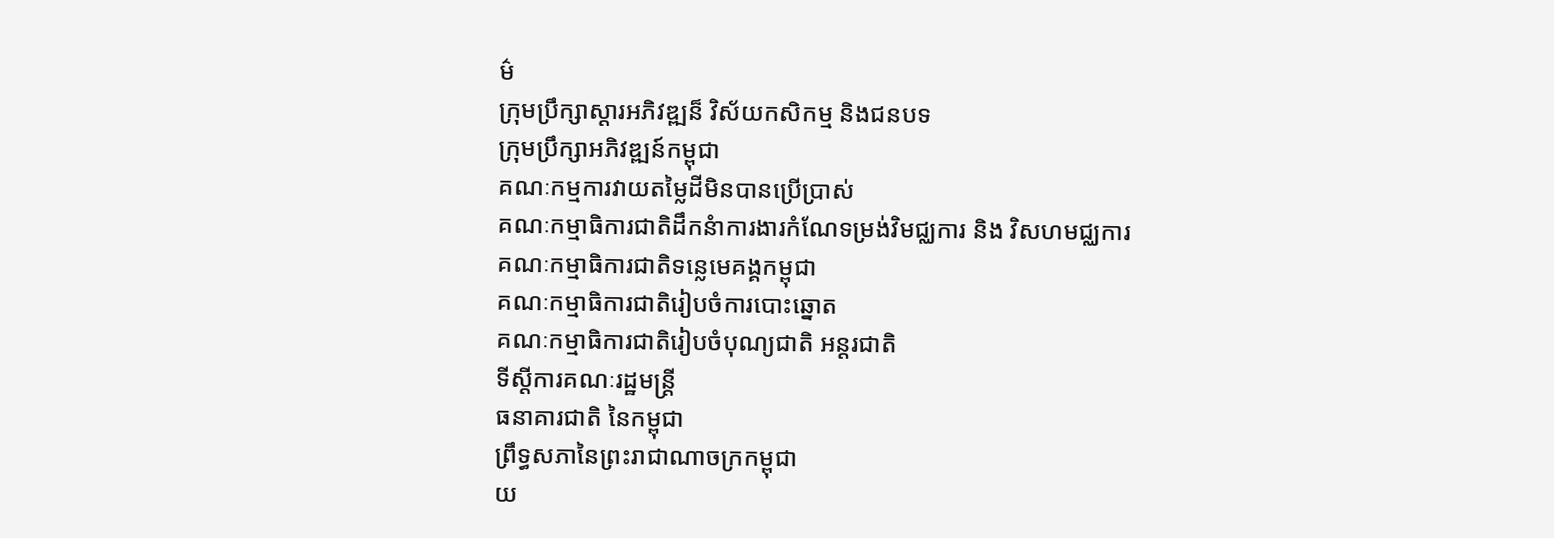ម៌
ក្រុមប្រឹក្សាស្ដារអភិវឌ្ឍន៏ វិស័យកសិកម្ម និងជនបទ
ក្រុមប្រឹក្សាអភិវឌ្ឍន៍កម្ពុជា
គណៈកម្មការវាយតម្លៃដីមិនបានប្រើប្រាស់
គណៈកម្មាធិការជាតិដឹកនំាការងារកំណែទម្រង់វិមជ្ឈការ និង វិសហមជ្ឈការ
គណៈកម្មាធិការជាតិទន្លេមេគង្គកម្ពុជា
គណៈកម្មាធិការជាតិរៀបចំការបោះឆ្នោត
គណៈកម្មាធិការជាតិរៀបចំបុណ្យជាតិ អន្ដរជាតិ
ទីស្តីការគណៈរដ្ឋមន្ត្រី
ធនាគារជាតិ នៃកម្ពុជា
ព្រឹទ្ធសភានៃព្រះរាជាណាចក្រកម្ពុជា
យ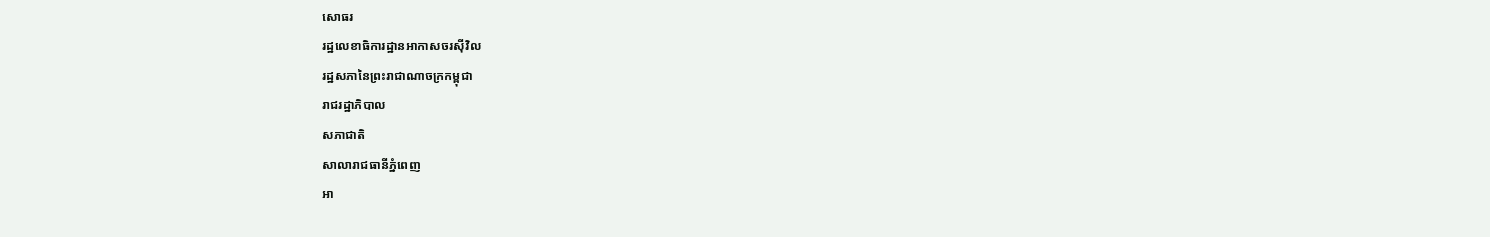សោធរ
រដ្ឋលេខាធិការដ្ឋានអាកាសចរស៊ីវិល
រដ្ឋសភានៃព្រះរាជាណាចក្រកម្ពុជា
រាជរដ្ឋាភិបាល
សភាជាតិ
សាលារាជធានីភ្នំពេញ
អា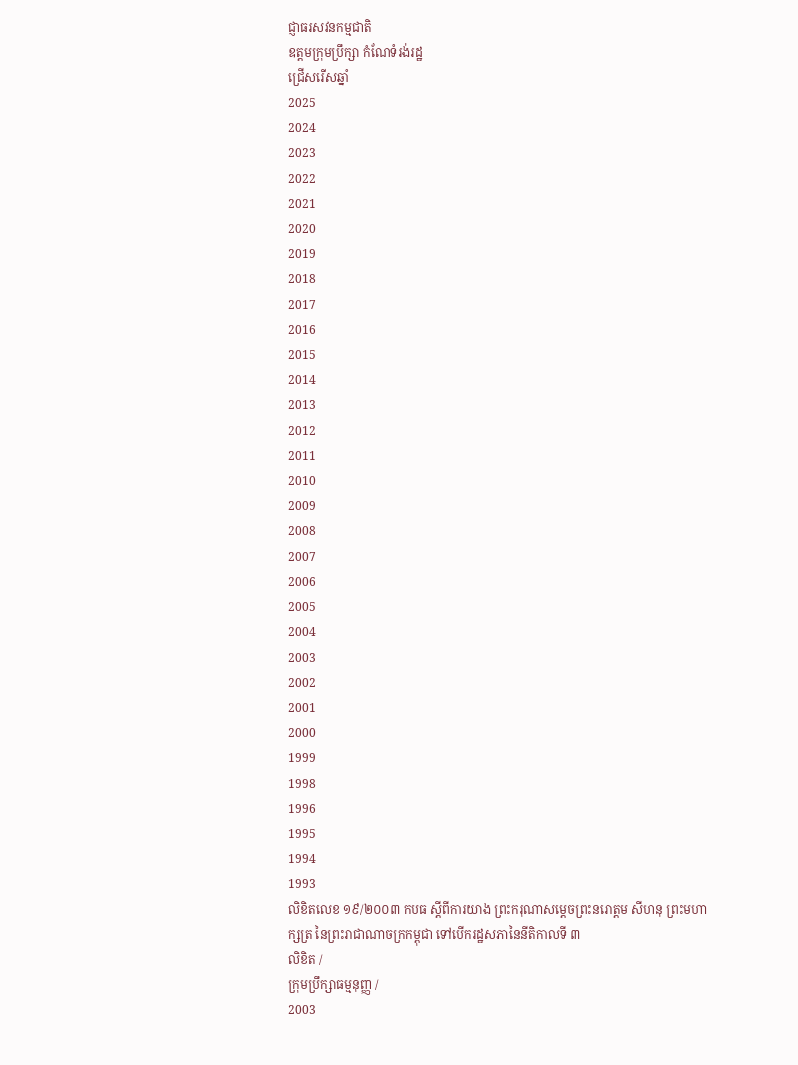ជ្ញាធរសវនកម្មជាតិ
ឧត្តមក្រុមប្រឹក្សា កំណែទំរង់រដ្ឋ
ជ្រើសរើសឆ្នាំ
2025
2024
2023
2022
2021
2020
2019
2018
2017
2016
2015
2014
2013
2012
2011
2010
2009
2008
2007
2006
2005
2004
2003
2002
2001
2000
1999
1998
1996
1995
1994
1993
លិខិតលេខ ១៩/២០០៣ កបធ ស្ដីពីការយាង ព្រះករុណាសម្ដេចព្រះនរោត្តម សីហនុ ព្រះមហាក្សត្រ នៃព្រះរាជាណាចក្រកម្ពុជា ទៅបើករដ្ឋសភានៃនីតិកាលទី ៣
លិខិត /
ក្រុមប្រឹក្សាធម្មនុញ្ញ /
2003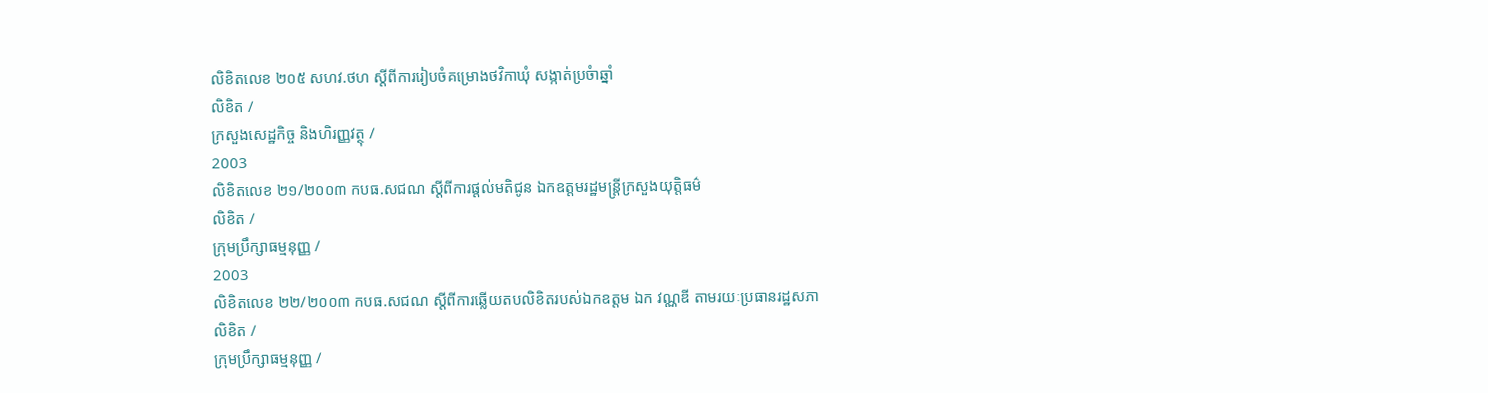លិខិតលេខ ២០៥ សហវ.ថហ ស្ដីពីការរៀបចំគម្រោងថវិកាឃុំ សង្កាត់ប្រចំាឆ្នាំ
លិខិត /
ក្រសួងសេដ្ឋកិច្ច និងហិរញ្ញវត្ថុ /
2003
លិខិតលេខ ២១/២០០៣ កបធ.សជណ ស្ដីពីការផ្ដល់មតិជូន ឯកឧត្តមរដ្ឋមន្រ្ដីក្រសួងយុតិ្តធម៌
លិខិត /
ក្រុមប្រឹក្សាធម្មនុញ្ញ /
2003
លិខិតលេខ ២២/២០០៣ កបធ.សជណ ស្ដីពីការឆ្លើយតបលិខិតរបស់ឯកឧត្តម ឯក វណ្ណឌី តាមរយៈប្រធានរដ្ឋសភា
លិខិត /
ក្រុមប្រឹក្សាធម្មនុញ្ញ /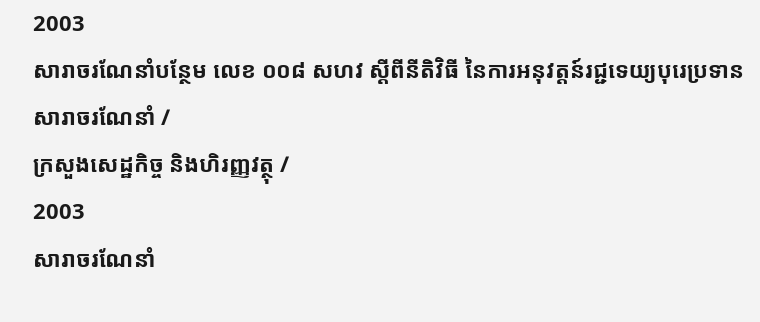2003
សារាចរណែនាំបន្ថែម លេខ ០០៨ សហវ ស្ដីពីនីតិវិធី នៃការអនុវត្តន៍រជ្ជទេយ្យបុរេប្រទាន
សារាចរណែនាំ /
ក្រសួងសេដ្ឋកិច្ច និងហិរញ្ញវត្ថុ /
2003
សារាចរណែនាំ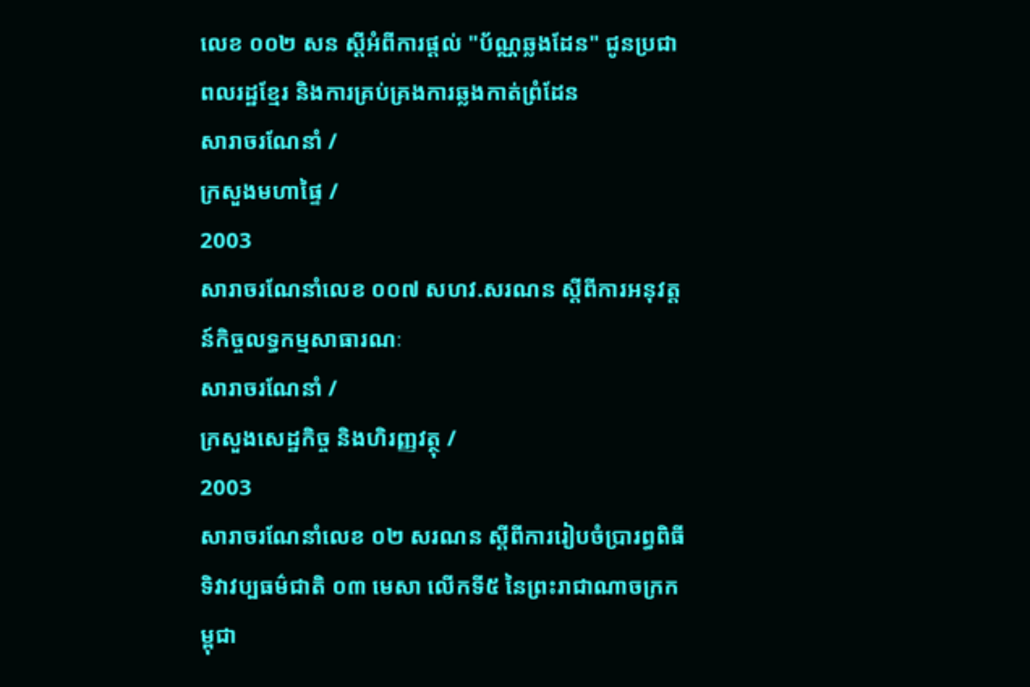លេខ ០០២ សន ស្ដីអំពីការផ្ដល់ "ប័ណ្ណឆ្លងដែន" ជូនប្រជាពលរដ្ឋខែ្មរ និងការគ្រប់គ្រងការឆ្លងកាត់ព្រំដែន
សារាចរណែនាំ /
ក្រសួងមហាផ្ទៃ /
2003
សារាចរណែនាំលេខ ០០៧ សហវ.សរណន ស្ដីពីការអនុវត្តន៍កិច្ចលទ្ធកម្មសាធារណៈ
សារាចរណែនាំ /
ក្រសួងសេដ្ឋកិច្ច និងហិរញ្ញវត្ថុ /
2003
សារាចរណែនាំលេខ ០២ សរណន ស្ដីពីការរៀបចំប្រារព្ធពិធី ទិវាវប្បធម៌ជាតិ ០៣ មេសា លើកទី៥ នៃព្រះរាជាណាចក្រកម្ពុជា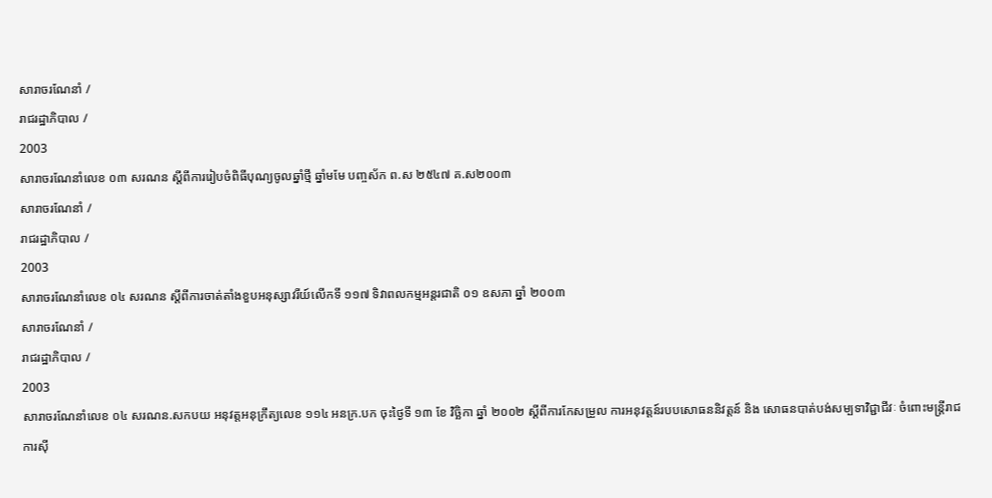សារាចរណែនាំ /
រាជរដ្ឋាភិបាល /
2003
សារាចរណែនាំលេខ ០៣ សរណន ស្ដីពីការរៀបចំពិធីបុណ្យចូលឆ្នាំថ្មី ឆ្នាំមមែ បញ្ចស័ក ព.ស ២៥៤៧ គ.ស២០០៣
សារាចរណែនាំ /
រាជរដ្ឋាភិបាល /
2003
សារាចរណែនាំលេខ ០៤ សរណន ស្ដីពីការចាត់តាំងខួបអនុស្សាវរីយ៍លើកទី ១១៧ ទិវាពលកម្មអន្ដរជាតិ ០១ ឧសភា ឆ្នាំ ២០០៣
សារាចរណែនាំ /
រាជរដ្ឋាភិបាល /
2003
សារាចរណែនាំលេខ ០៤ សរណន.សកបយ អនុវត្តអនុក្រឹត្យលេខ ១១៤ អនក្រ.បក ចុះថ្ងៃទី ១៣ ខែ វិចិ្ឆកា ឆ្នាំ ២០០២ ស្ដីពីការកែសម្រួល ការអនុវត្តន៍របបសោធននិវត្តន៍ និង សោធនបាត់បង់សម្បទាវិជ្ជាជីវៈ ចំពោះមន្រ្ដីរាជការស៊ី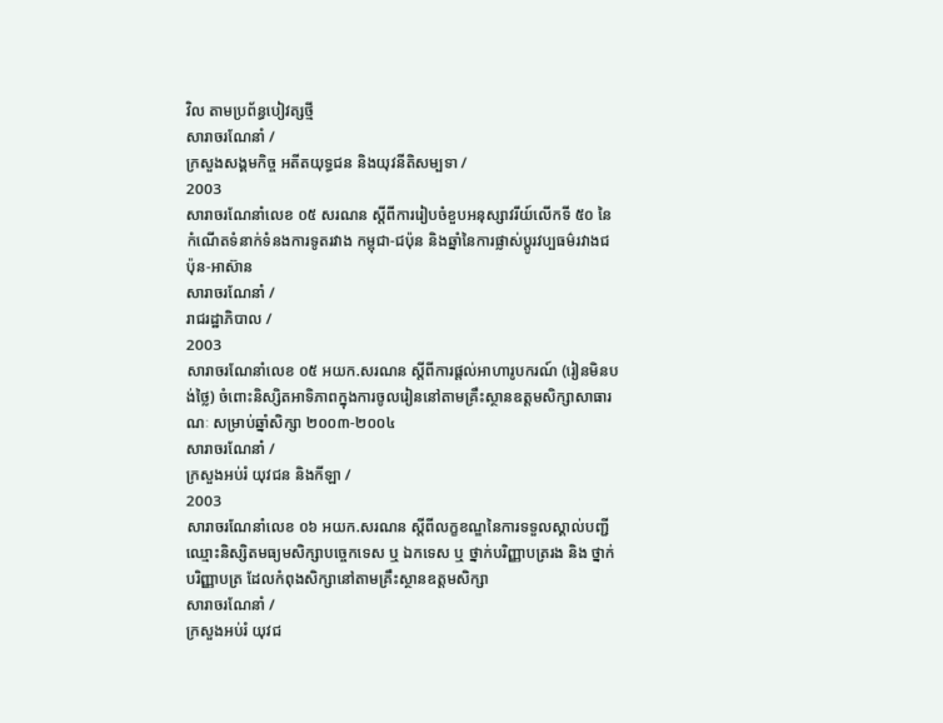វិល តាមប្រព័ន្ធបៀវត្សថ្មី
សារាចរណែនាំ /
ក្រសួងសង្គមកិច្ច អតីតយុទ្ធជន និងយុវនីតិសម្បទា /
2003
សារាចរណែនាំលេខ ០៥ សរណន ស្ដីពីការរៀបចំខួបអនុស្សាវរីយ៍លើកទី ៥០ នៃកំណើតទំនាក់ទំនងការទូតរវាង កម្ពុជា-ជប៉ុន និងឆ្នាំនៃការផ្លាស់ប្ដូរវប្បធម៌រវាងជប៉ុន-អាស៊ាន
សារាចរណែនាំ /
រាជរដ្ឋាភិបាល /
2003
សារាចរណែនាំលេខ ០៥ អយក.សរណន ស្ដីពីការផ្ដល់អាហារូបករណ៍ (រៀនមិនបង់ថ្លៃ) ចំពោះនិស្សិតអាទិភាពក្នុងការចូលរៀននៅតាមគ្រឹះស្ថានឧត្តមសិក្សាសាធារណៈ សម្រាប់ឆ្នាំសិក្សា ២០០៣-២០០៤
សារាចរណែនាំ /
ក្រសួងអប់រំ យុវជន និងកីឡា /
2003
សារាចរណែនាំលេខ ០៦ អយក.សរណន ស្ដីពីលក្ខខណ្ឌនៃការទទួលស្គាល់បញ្ជីឈ្មោះនិស្សិតមធ្យមសិក្សាបច្ចេកទេស ឬ ឯកទេស ឬ ថ្នាក់បរិញ្ញាបត្ររង និង ថ្នាក់បរិញ្ញាបត្រ ដែលកំពុងសិក្សានៅតាមគ្រឹះស្ថានឧត្តមសិក្សា
សារាចរណែនាំ /
ក្រសួងអប់រំ យុវជ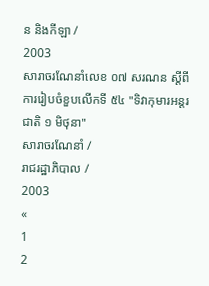ន និងកីឡា /
2003
សារាចរណែនាំលេខ ០៧ សរណន ស្ដីពីការរៀបចំខួបលើកទី ៥៤ "ទិវាកុមារអន្ដរជាតិ ១ មិថុនា"
សារាចរណែនាំ /
រាជរដ្ឋាភិបាល /
2003
«
1
2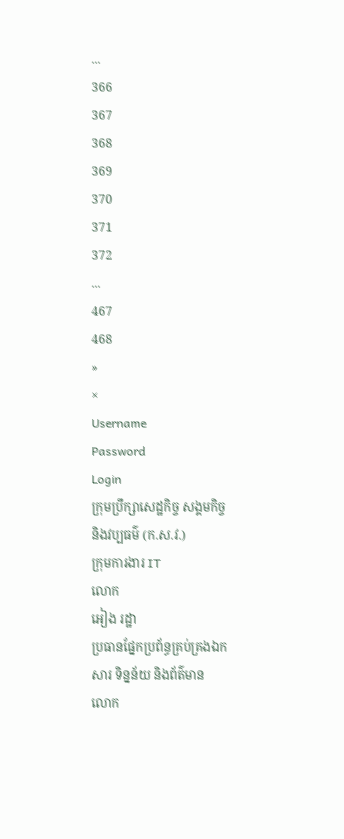...
366
367
368
369
370
371
372
...
467
468
»
×
Username
Password
Login
ក្រុមប្រឹក្សាសេដ្ឋកិច្ច សង្គមកិច្ច និងវប្បធម៌ (ក.ស.វ.)
ក្រុមការងារ IT
លោក
អៀង រដ្ឋា
ប្រធានផ្នែកប្រព័ន្ធគ្រប់គ្រងឯកសារ ទិន្នន័យ និងព័ត៌មាន
លោក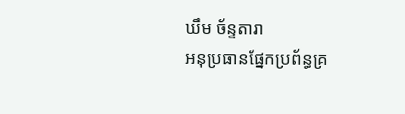ឃឹម ច័ន្ទតារា
អនុប្រធានផ្នែកប្រព័ន្ធគ្រ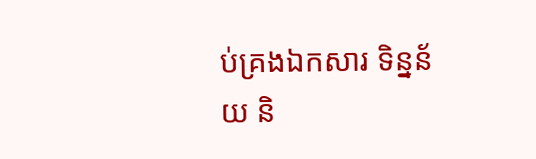ប់គ្រងឯកសារ ទិន្នន័យ និ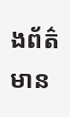ងព័ត៌មាន